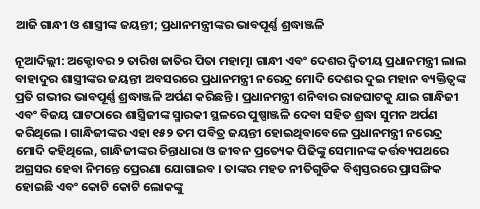ଆଜି ଗାନ୍ଧୀ ଓ ଶାସ୍ତ୍ରୀଙ୍କ ଜୟନ୍ତୀ; ପ୍ରଧାନମନ୍ତ୍ରୀଙ୍କର ଭାବପୂର୍ଣ୍ଣ ଶ୍ରଦ୍ଧାଞ୍ଜଳି

ନୂଆଦିଲ୍ଲୀ: ଅକ୍ଟୋବର ୨ ତାରିଖ ଜାତିର ପିତା ମହାତ୍ମା ଗାନ୍ଧୀ ଏବଂ ଦେଶର ଦ୍ୱିତୀୟ ପ୍ରଧାନମନ୍ତ୍ରୀ ଲାଲ ବାହାଦୁର ଶାସ୍ତ୍ରୀଙ୍କର ଜୟନ୍ତୀ ଅବସରରେ ପ୍ରଧାନମନ୍ତ୍ରୀ ନରେନ୍ଦ୍ର ମୋଦି ଦେଶର ଦୁଇ ମହାନ ବ୍ୟକ୍ତିତ୍ୱଙ୍କ ପ୍ରତି ଗଭୀର ଭାବପୂର୍ଣ୍ଣ ଶ୍ରଦ୍ଧାଞ୍ଜଳି ଅର୍ପଣ କରିଛନ୍ତି । ପ୍ରଧାନମନ୍ତ୍ରୀ ଶନିବାର ରାଜଘାଟକୁ ଯାଇ ଗାନ୍ଧିଜୀ ଏବଂ ବିଜୟ ଘାଟଠାରେ ଶାସ୍ତ୍ରିଜୀଙ୍କ ସ୍ମାରକୀ ସ୍ଥଳରେ ପୁଷ୍ପାଞ୍ଜଳି ଦେବା ସହିତ ଶ୍ରଦ୍ଧା ସୁମନ ଅର୍ପଣ କରିଥିଲେ । ଗାନ୍ଧିଜୀଙ୍କର ଏହା ୧୫୨ ତମ ପବିତ୍ର ଜୟନ୍ତୀ ହୋଇଥିବାବେଳେ ପ୍ରଧାନମନ୍ତ୍ରୀ ନରେନ୍ଦ୍ର ମୋଦି କହିଥିଲେ, ଗାନ୍ଧିଜୀଙ୍କର ଚିନ୍ତାଧାରା ଓ ଜୀବନ ପ୍ରତ୍ୟେକ ପିଢିଙ୍କୁ ସେମାନଙ୍କ କର୍ତ୍ତବ୍ୟପଥରେ ଅଗ୍ରସର ହେବା ନିମନ୍ତେ ପ୍ରେରଣା ଯୋଗାଇବ । ତାଙ୍କର ମହତ ନୀତିଗୁଡିକ ବିଶ୍ୱସ୍ତରରେ ପ୍ରାସଙ୍ଗିକ ହୋଇଛି ଏବଂ କୋଟି କୋଟି ଲୋକଙ୍କୁ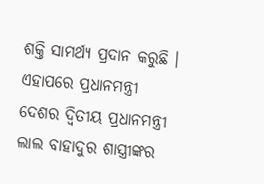ଶକ୍ତି ସାମର୍ଥ୍ୟ ପ୍ରଦାନ କରୁଛି । ଏହାପରେ ପ୍ରଧାନମନ୍ତ୍ରୀ ଦେଶର ଦ୍ୱିତୀୟ ପ୍ରଧାନମନ୍ତ୍ରୀ ଲାଲ ବାହାଦୁର ଶାସ୍ତ୍ରୀଙ୍କର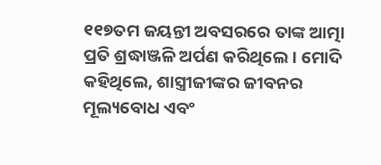୧୧୭ତମ ଜୟନ୍ତୀ ଅବସରରେ ତାଙ୍କ ଆତ୍ମା ପ୍ରତି ଶ୍ରଦ୍ଧାଞ୍ଜଳି ଅର୍ପଣ କରିଥିଲେ । ମୋଦି କହିଥିଲେ, ଶାସ୍ତ୍ରୀଜୀଙ୍କର ଜୀବନର ମୂଲ୍ୟବୋଧ ଏବଂ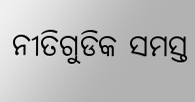ନୀତିଗୁଡିକ ସମସ୍ତ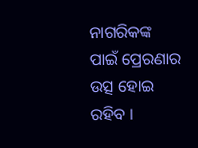ନାଗରିକଙ୍କ ପାଇଁ ପ୍ରେରଣାର ଉତ୍ସ ହୋଇ ରହିବ ।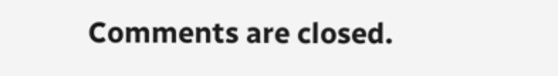Comments are closed.